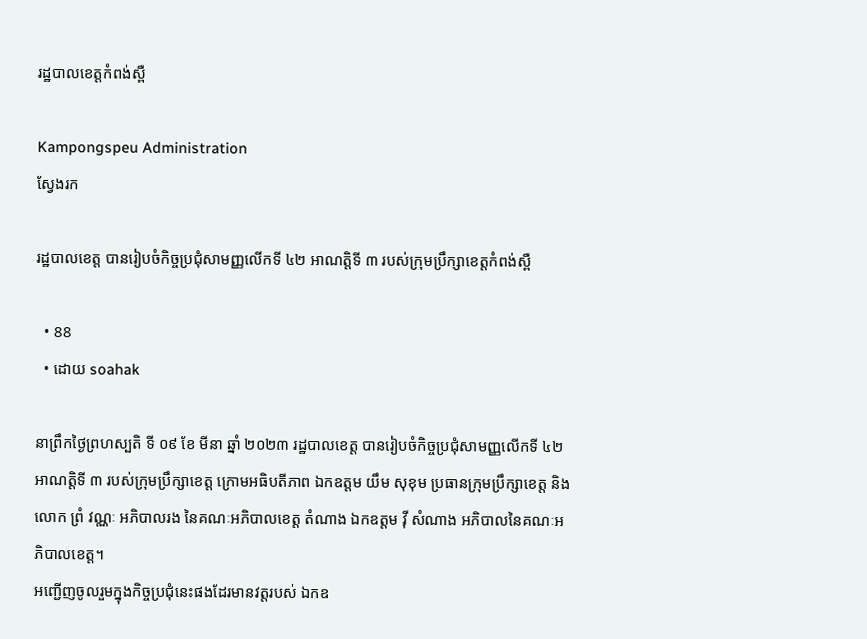រដ្ឋបាលខេត្តកំពង់ស្ពឺ

Kampongspeu Administration
ស្វែងរក

រដ្ឋបាលខេត្ត បានរៀបចំកិច្ចប្រជុំសាមញ្ញលើកទី ៤២ អាណត្តិទី ៣ របស់ក្រុមប្រឹក្សាខេត្តកំពង់ស្ពឺ

  • 88
  • ដោយ soahak

នាព្រឹកថ្ងៃព្រហស្បតិ ទី ០៩ ខែ មីនា ឆ្នាំ ២០២៣ រដ្ឋបាលខេត្ត បានរៀបចំកិច្ចប្រជុំសាមញ្ញលើកទី ៤២ អាណត្តិទី ៣ របស់ក្រុមប្រឹក្សាខេត្ត ក្រោមអធិបតីភាព ឯកឧត្តម យឹម សុខុម ប្រធានក្រុមប្រឹក្សាខេត្ត និងលោក ព្រំ វណ្ណៈ អភិបាលរង នៃគណៈអភិបាលខេត្ត តំណាង ឯកឧត្តម វ៉ី សំណាង អភិបាលនៃគណៈអភិបាលខេត្ត។
អញ្ជើញចូលរួមក្នុងកិច្ចប្រជុំនេះផងដែរមានវត្តរបស់ ឯកឧ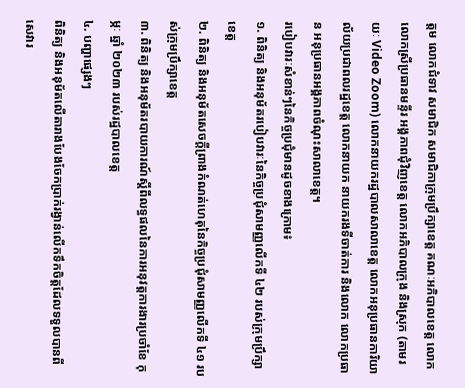ត្តម លោកជំទាវ សមាជិក សមាជិកាក្រុមប្រឹក្សាខេត្ត គណៈអភិបាលខេត្ត លោក លោកស្រីប្រធានមន្ទីរ អង្គភាពជុំវិញខេត្ត លោកអភិបាលក្រុង និងស្រុក (តាមរយៈ Video Zoom) លោកនាយករដ្ឋបាលសាលាខេត្ត លោកអនុប្រធានការិយាល័យប្រជាពលរដ្ឋខេត្ត លោកនាយក នាយករងទីចាត់ការ និងលោក លោកប្រធាន អនុប្រធានអង្គភាពចំណុះសាលាខេត្ត។
របៀបវារៈសំខាន់ៗនៃកិច្ចប្រជុំមានដូចខាងក្រោម៖
១. ពិនិត្យ និងអនុម័តរបៀបវារៈនៃកិច្ចប្រជុំសាមញ្ញលើកទី ៤២ របស់ក្រុមប្រឹក្សាខេត្ត
២. ពិនិត្យ និងអនុម័តសេចក្តីព្រាងកំណត់ហេតុនៃកិច្ចប្រជុំសាមញ្ញលើកទី ៤១ របស់ក្រុមប្រឹក្សាខេត្ត
៣. ពិនិត្យ និងអនុម័តរបាយការណ៍ស្តីពីលទ្ធផលនៃការអនុវត្តការងារប្រចាំខែ កុម្ភៈ ឆ្នាំ ២០២៣ របស់រដ្ឋបាលខេត្ត
៤. បញ្ហាផ្សេងៗ
ពិនិត្យ និងអនុម័តលើតារាងបែងចែកប្រាក់រង្វាន់លើកទឹកចិត្តដែលទទួលបានពីសេវារ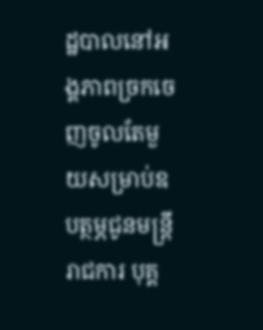ដ្ឋបាលនៅអង្គភាពច្រកចេញចូលតែមួយសម្រាប់ឧបត្ថម្ភជូនមន្ត្រីរាជការ បុគ្គ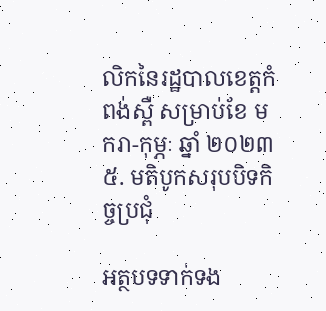លិកនៃរដ្ឋបាលខេត្តកំពង់ស្ពឺ សម្រាប់ខែ មករា-កុម្ភៈ ឆ្នាំ ២០២៣
៥. មតិបូកសរុបបិទកិច្ចប្រជុំ

អត្ថបទទាក់ទង